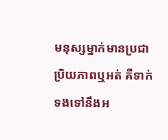មនុស្សម្នាក់មានប្រជាប្រិយភាពឬអត់ គឺទាក់ទងទៅនឹងអ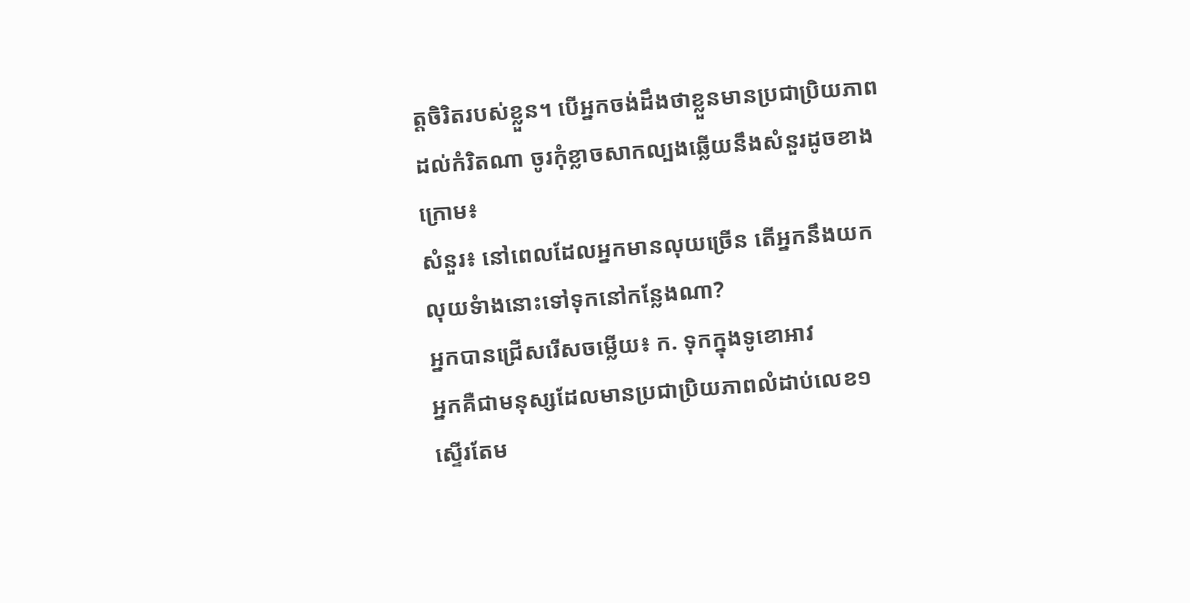ត្តចិរិតរបស់ខ្លួន។ បើអ្នកចង់ដឹងថាខ្លួនមានប្រជាប្រិយភាពដល់កំរិតណា ចូរកុំខ្លាចសាកល្បងឆ្លើយនឹងសំនួរដូចខាងក្រោម៖
សំនួរ៖ នៅពេលដែលអ្នកមានលុយច្រើន តើអ្នកនឹងយកលុយទំាងនោះទៅទុកនៅកន្លែងណា?
អ្នកបានជ្រើសរើសចម្លើយ៖ ក. ទុកក្នុងទូខោអាវ
អ្នកគឺជាមនុស្សដែលមានប្រជាប្រិយភាពលំដាប់លេខ១ ស្ទើរតែម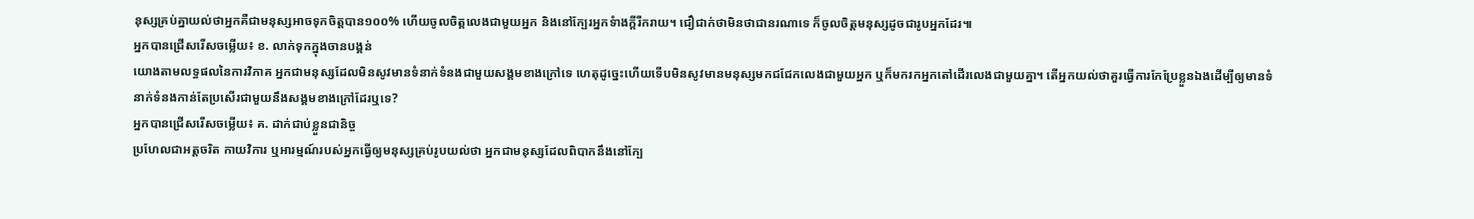នុស្សគ្រប់គ្នាយល់ថាអ្នកគឺជាមនុស្សអាចទុកចិត្តបាន១០០% ហើយចូលចិត្តលេងជាមួយអ្នក និងនៅក្បែរអ្នកទំាងក្តីរីករាយ។ ជឿជាក់ថាមិនថាជានរណាទេ ក៏ចូលចិត្តមនុស្សដូចជារូបអ្នកដែរ៕
អ្នកបានជ្រើសរើសចម្លើយ៖ ខ. លាក់ទុកក្នុងចានបង្គន់
យោងតាមលទ្ធផលនៃការវិភាគ អ្នកជាមនុស្សដែលមិនសូវមានទំនាក់ទំនងជាមួយសង្គមខាងក្រៅទេ ហេតុដូច្នេះហើយទើបមិនសូវមានមនុស្សមកជជែកលេងជាមួយអ្នក ឬក៏មករកអ្នកតៅដើរលេងជាមួយគ្នា។ តើអ្នកយល់ថាគួរធ្វើការកែប្រែខ្លួនឯងដើម្បីឲ្យមានទំនាក់ទំនងកាន់តែប្រសើរជាមួយនឹងសង្គមខាងក្រៅដែរឬទេ?
អ្នកបានជ្រើសរើសចម្លើយ៖ គ. ដាក់ជាប់ខ្លួនជានិច្ច
ប្រហែលជាអត្តចរិត កាយវិការ ឬអារម្មណ៍របស់អ្នកធ្វើឲ្យមនុស្សគ្រប់រូបយល់ថា អ្នកជាមនុស្សដែលពិបាកនឹងនៅក្បែ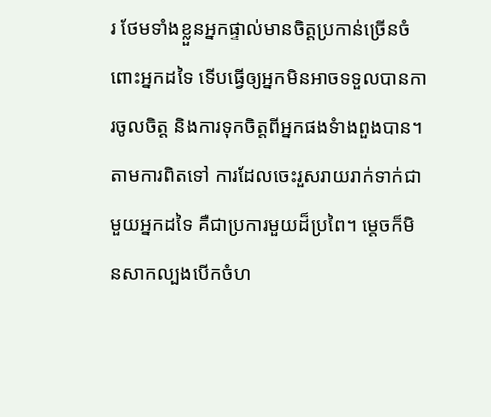រ ថែមទាំងខ្លួនអ្នកផ្ទាល់មានចិត្តប្រកាន់ច្រើនចំពោះអ្នកដទៃ ទើបធ្វើឲ្យអ្នកមិនអាចទទួលបានការចូលចិត្ត និងការទុកចិត្តពីអ្នកផងទំាងពួងបាន។ តាមការពិតទៅ ការដែលចេះរួសរាយរាក់ទាក់ជាមួយអ្នកដទៃ គឺជាប្រការមួយដ៏ប្រពៃ។ ម្តេចក៏មិនសាកល្បងបើកចំហ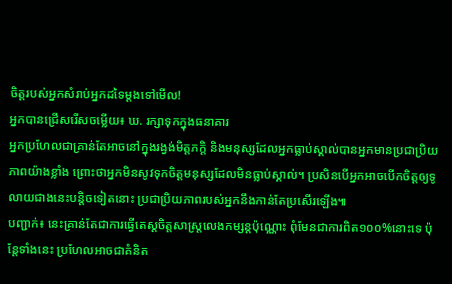ចិត្តរបស់អ្នកសំរាប់អ្នកដទៃម្តងទៅមើល!
អ្នកបានជ្រើសរើសចម្លើយ៖ ឃ. រក្សាទុកក្នុងធនាគារ
អ្នកប្រហែលជាគ្រាន់តែអាចនៅក្នុងរង្វង់មិត្តភក្តិ និងមនុស្សដែលអ្នកធ្លាប់ស្គាល់បានអ្នកមានប្រជាប្រិយភាពយ៉ាងខ្លាំង ព្រោះថាអ្នកមិនសូវទុកចិត្តមនុស្សដែលមិនធ្លាប់ស្គាល់។ ប្រសិនបើអ្នកអាចបើកចិត្តឲ្យទូលាយជាងនេះបន្តិចទៀតនោះ ប្រជាប្រិយភាពរបស់អ្នកនឹងកាន់តែប្រសើរឡើង៕
បញ្ជាក់៖ នេះគ្រាន់តែជាការធ្វើតេស្ដចិត្តសាស្រ្ដលេងកម្សន្ដប៉ុណ្ណោះ ពុំមែនជាការពិត១០០%នោះទេ ប៉ុន្ដែទាំងនេះ ប្រហែលអាចជាគំនិត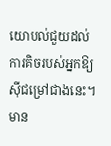យោបល់ជួយដល់ការគិចរបស់អ្នកឱ្យស៊ីជម្រៅជាងនេះ។ មាន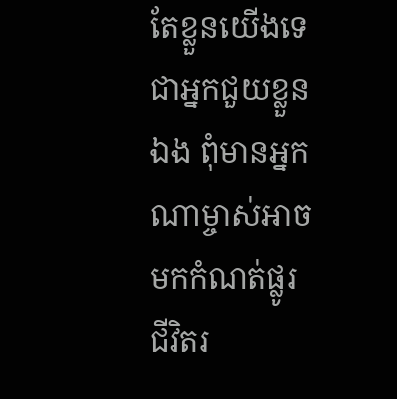តែខ្លួនយើងទេ ជាអ្នកជួយខ្លួនឯង ពុំមានអ្នកណាម្ចាស់អាចមកកំណត់ផ្លូរជីវិតរ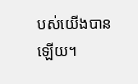បស់យើងបានឡើយ។